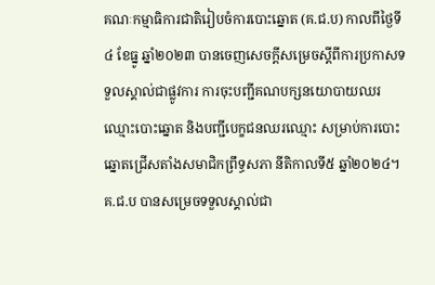គណៈកម្មាធិការជាតិរៀបចំការបោះឆ្នោត (គ.ជ.ប) កាលពីថ្ងៃទី៤ ខែធ្នូ ឆ្នាំ២០២៣ បានចេញសេចក្តីសម្រេចស្តីពីការប្រកាសទទួលស្គាល់ជាផ្លូវការ ការចុះបញ្ជីគណបក្សនយោបាយឈរឈ្មោះបោះឆ្នោត និងបញ្ជីបេក្ខជនឈរឈ្មោះ សម្រាប់ការបោះឆ្នោតជ្រើសតាំងសមាជិកព្រឹទ្ធសភា នីតិកាលទី៥ ឆ្នាំ២០២៤។
គ.ជ.ប បានសម្រេចទទួលស្គាល់ជា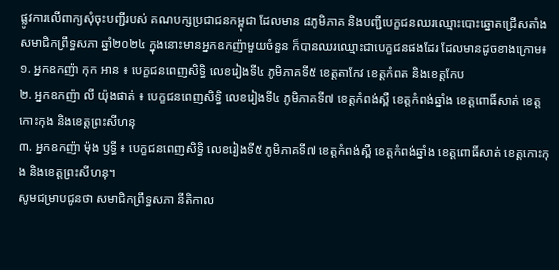ផ្លូវការលើពាក្យសុំចុះបញ្ជីរបស់ គណបក្សប្រជាជនកម្ពុជា ដែលមាន ៨ភូមិភាគ និងបញ្ជីបេក្ខជនឈរឈ្មោះបោះឆ្នោតជ្រើសតាំងសមាជិកព្រឹទ្ធសភា ឆ្នាំ២០២៤ ក្នុងនោះមានអ្នកឧកញ៉ាមួយចំនួន ក៏បានឈរឈ្មោះជាបេក្ខជនផងដែរ ដែលមានដូចខាងក្រោម៖
១. អ្នកឧកញ៉ា កុក អាន ៖ បេក្ខជនពេញសិទ្ធិ លេខរៀងទី៤ ភូមិភាគទី៥ ខេត្តតាកែវ ខេត្តកំពត និងខេត្តកែប
២. អ្នកឧកញ៉ា លី យ៉ុងផាត់ ៖ បេក្ខជនពេញសិទ្ធិ លេខរៀងទី៤ ភូមិភាគទី៧ ខេត្តកំពង់ស្ពឺ ខេត្តកំពង់ឆ្នាំង ខេត្តពោធិ៍សាត់ ខេត្តកោះកុង និងខេត្តព្រះសីហនុ
៣. អ្នកឧកញ៉ា ម៉ុង ឫទ្ធី ៖ បេក្ខជនពេញសិទ្ធិ លេខរៀងទី៥ ភូមិភាគទី៧ ខេត្តកំពង់ស្ពឺ ខេត្តកំពង់ឆ្នាំង ខេត្តពោធិ៍សាត់ ខេត្តកោះកុង និងខេត្តព្រះសីហនុ។
សូមជម្រាបជូនថា សមាជិកព្រឹទ្ធសភា នីតិកាល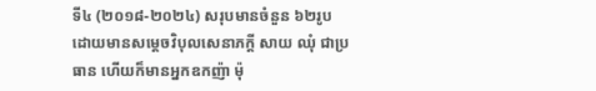ទី៤ (២០១៨-២០២៤) សរុបមានចំនួន ៦២រូប ដោយមានសម្តេចវិបុលសេនាភក្តី សាយ ឈុំ ជាប្រធាន ហើយក៏មានអ្នកឧកញ៉ា ម៉ុ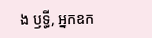ង ឫទ្ធី, អ្នកឧក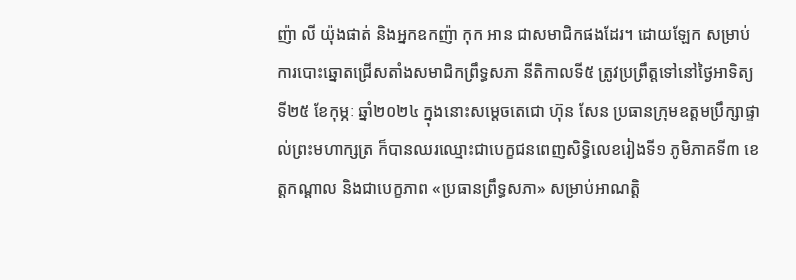ញ៉ា លី យ៉ុងផាត់ និងអ្នកឧកញ៉ា កុក អាន ជាសមាជិកផងដែរ។ ដោយឡែក សម្រាប់ការបោះឆ្នោតជ្រើសតាំងសមាជិកព្រឹទ្ធសភា នីតិកាលទី៥ ត្រូវប្រព្រឹត្តទៅនៅថ្ងៃអាទិត្យ ទី២៥ ខែកុម្ភៈ ឆ្នាំ២០២៤ ក្នុងនោះសម្តេចតេជោ ហ៊ុន សែន ប្រធានក្រុមឧត្តមប្រឹក្សាផ្ទាល់ព្រះមហាក្សត្រ ក៏បានឈរឈ្មោះជាបេក្ខជនពេញសិទ្ធិលេខរៀងទី១ ភូមិភាគទី៣ ខេត្តកណ្តាល និងជាបេក្ខភាព «ប្រធានព្រឹទ្ធសភា» សម្រាប់អាណត្តិ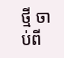ថ្មី ចាប់ពី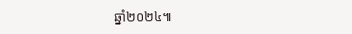ឆ្នាំ២០២៤៕